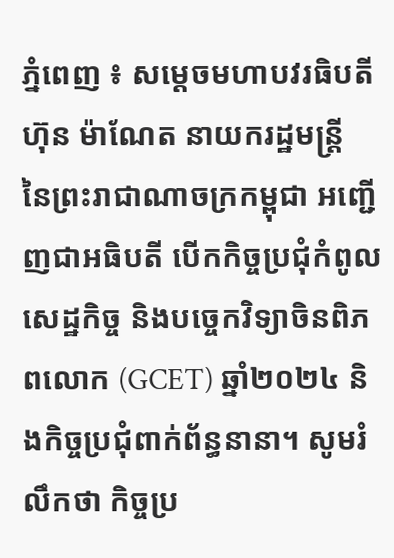ភ្នំពេញ ៖ សម្តេចមហាបវរធិបតី ហ៊ុន ម៉ាណែត នាយករដ្ឋមន្ត្រី នៃព្រះរាជាណាចក្រកម្ពុជា អញ្ជើញជាអធិបតី បើកកិច្ចប្រជុំកំពូលសេដ្ឋកិច្ច និងបច្ចេកវិទ្យាចិនពិភពលោក (GCET) ឆ្នាំ២០២៤ និងកិច្ចប្រជុំពាក់ព័ន្ធនានា។ សូមរំលឹកថា កិច្ចប្រ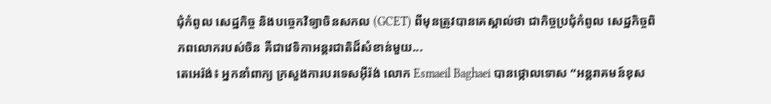ជុំកំពូល សេដ្ឋកិច្ច និងបច្ចេកវិទ្យាចិនសកល (GCET) ពីមុនត្រូវបានគេស្គាល់ថា ជាកិច្ចប្រជុំកំពូល សេដ្ឋកិច្ចពិភពលោករបស់ចិន គឺជាវេទិកាអន្តរជាតិដ៏សំខាន់មួយ...
តេអេរ៉ង់៖ អ្នកនាំពាក្យ ក្រសួងការបរទេសអ៊ីរ៉ង់ លោក Esmaeil Baghaei បានថ្កោលទោស “អន្តរាគមន៍ខុស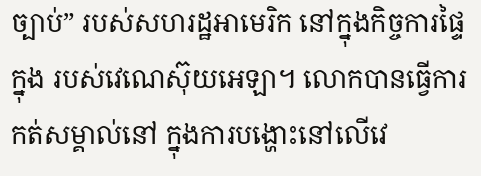ច្បាប់” របស់សហរដ្ឋអាមេរិក នៅក្នុងកិច្ចការផ្ទៃក្នុង របស់វេណេស៊ុយអេឡា។ លោកបានធ្វើការកត់សម្គាល់នៅ ក្នុងការបង្ហោះនៅលើវេ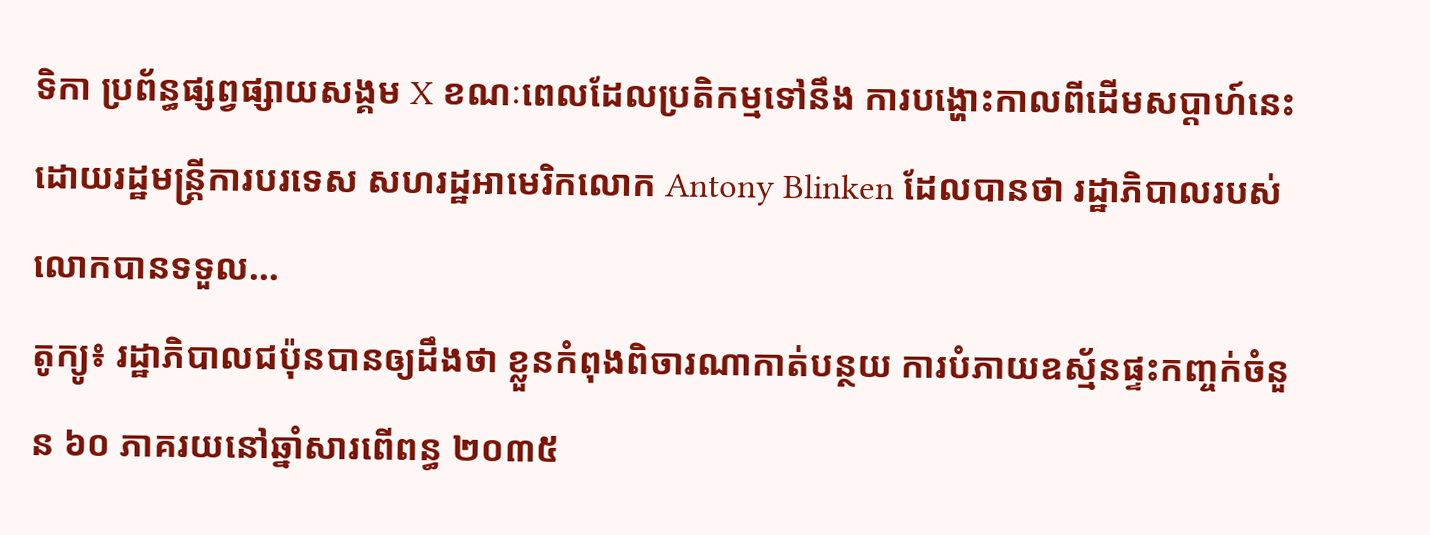ទិកា ប្រព័ន្ធផ្សព្វផ្សាយសង្គម X ខណៈពេលដែលប្រតិកម្មទៅនឹង ការបង្ហោះកាលពីដើមសប្តាហ៍នេះដោយរដ្ឋមន្ត្រីការបរទេស សហរដ្ឋអាមេរិកលោក Antony Blinken ដែលបានថា រដ្ឋាភិបាលរបស់លោកបានទទួល...
តូក្យូ៖ រដ្ឋាភិបាលជប៉ុនបានឲ្យដឹងថា ខ្លួនកំពុងពិចារណាកាត់បន្ថយ ការបំភាយឧស្ម័នផ្ទះកញ្ចក់ចំនួន ៦០ ភាគរយនៅឆ្នាំសារពើពន្ធ ២០៣៥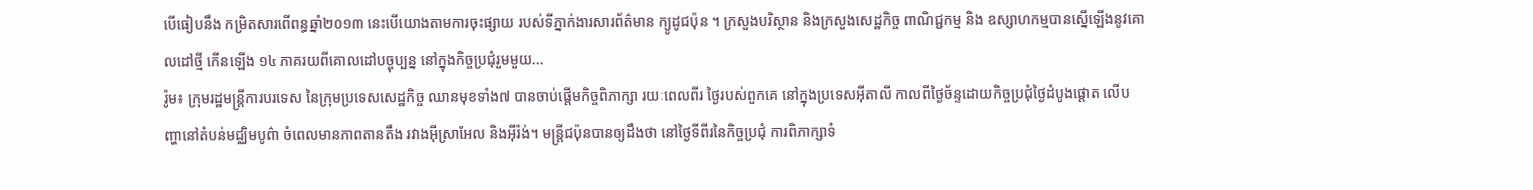បើធៀបនឹង កម្រិតសារពើពន្ធឆ្នាំ២០១៣ នេះបើយោងតាមការចុះផ្សាយ របស់ទីភ្នាក់ងារសារព័ត៌មាន ក្យូដូជប៉ុន ។ ក្រសួងបរិស្ថាន និងក្រសួងសេដ្ឋកិច្ច ពាណិជ្ជកម្ម និង ឧស្សាហកម្មបានស្នើឡើងនូវគោលដៅថ្មី កើនឡើង ១៤ ភាគរយពីគោលដៅបច្ចុប្បន្ន នៅក្នុងកិច្ចប្រជុំរួមមួយ...
រ៉ូម៖ ក្រុមរដ្ឋមន្ត្រីការបរទេស នៃក្រុមប្រទេសសេដ្ឋកិច្ច ឈានមុខទាំង៧ បានចាប់ផ្តើមកិច្ចពិភាក្សា រយៈពេលពីរ ថ្ងៃរបស់ពួកគេ នៅក្នុងប្រទេសអ៊ីតាលី កាលពីថ្ងៃច័ន្ទដោយកិច្ចប្រជុំថ្ងៃដំបូងផ្តោត លើបញ្ហានៅតំបន់មជ្ឈិមបូព៌ា ចំពេលមានភាពតានតឹង រវាងអ៊ីស្រាអែល និងអ៊ីរ៉ង់។ មន្ត្រីជប៉ុនបានឲ្យដឹងថា នៅថ្ងៃទីពីរនៃកិច្ចប្រជុំ ការពិភាក្សាទំ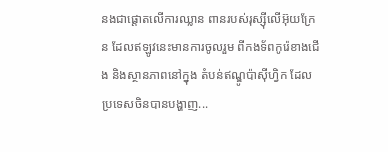នងជាផ្តោតលើការឈ្លាន ពានរបស់រុស្ស៊ីលើអ៊ុយក្រែន ដែលឥឡូវនេះមានការចូលរួម ពីកងទ័ពកូរ៉េខាងជើង និងស្ថានភាពនៅក្នុង តំបន់ឥណ្ឌូប៉ាស៊ីហ្វិក ដែលប្រទេសចិនបានបង្ហាញ...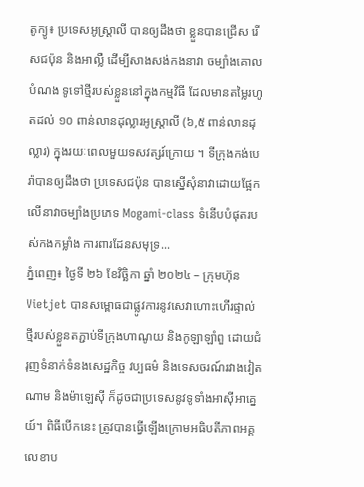តូក្យូ៖ ប្រទេសអូស្ត្រាលី បានឲ្យដឹងថា ខ្លួនបានជ្រើស រើសជប៉ុន និងអាល្លឺ ដើម្បីសាងសង់កងនាវា ចម្បាំងគោលបំណង ទូទៅថ្មីរបស់ខ្លួននៅក្នុងកម្មវិធី ដែលមានតម្លៃរហូតដល់ ១០ ពាន់លានដុល្លារអូស្ត្រាលី (៦,៥ ពាន់លានដុល្លារ) ក្នុងរយៈពេលមួយទសវត្សរ៍ក្រោយ ។ ទីក្រុងកង់បេរ៉ាបានឲ្យដឹងថា ប្រទេសជប៉ុន បានស្នើសុំនាវាដោយផ្អែកលើនាវាចម្បាំងប្រភេទ Mogami-class ទំនើបបំផុតរបស់កងកម្លាំង ការពារដែនសមុទ្រ...
ភ្នំពេញ៖ ថ្ងៃទី ២៦ ខែវិច្ឆិកា ឆ្នាំ ២០២៤ – ក្រុមហ៊ុន Vietjet បានសម្ពោធជាផ្លូវការនូវសេវាហោះហើរផ្ទាល់ថ្មីរបស់ខ្លួនតភ្ជាប់ទីក្រុងហាណូយ និងកូឡាឡាំពួ ដោយជំរុញទំនាក់ទំនងសេដ្ឋកិច្ច វប្បធម៌ និងទេសចរណ៍រវាងវៀតណាម និងម៉ាឡេស៊ី ក៏ដូចជាប្រទេសនូវទូទាំងអាស៊ីអាគ្នេយ៍។ ពិធីបើកនេះ ត្រូវបានធ្វើឡើងក្រោមអធិបតីភាពអគ្គលេខាប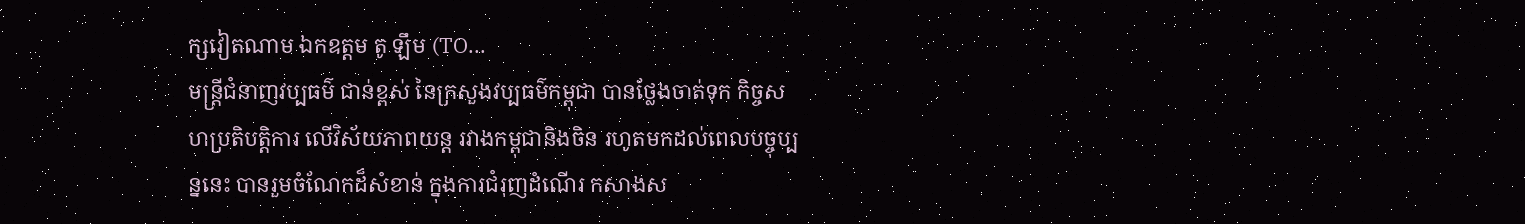ក្សវៀតណាម ឯកឧត្ដម តូ ឡឹម (TO...
មន្ត្រីជំនាញវប្បធម៌ ជាន់ខ្ពស់ នៃក្រសួងវប្បធម៌កម្ពុជា បានថ្លែងចាត់ទុក កិច្ចសហប្រតិបត្តិការ លើវិស័យភាពយន្ត រវាងកម្ពុជានិងចិន រហូតមកដល់ពេលបច្ចុប្បន្ននេះ បានរួមចំណែកដ៏សំខាន់ ក្នុងការជំរុញដំណើរ កសាងស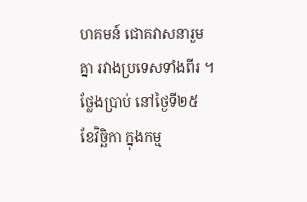ហគមន៍ ជោគវាសនារួមគ្នា រវាងប្រទេសទាំងពីរ ។ ថ្លែងប្រាប់ នៅថ្ងៃទី២៥ ខែវិច្ឆិកា ក្នុងកម្ម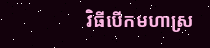វិធីបើកមហាស្រ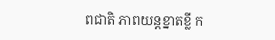ពជាតិ ភាពយន្តខ្នាតខ្លី ក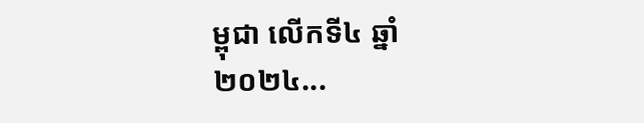ម្ពុជា លើកទី៤ ឆ្នាំ២០២៤...